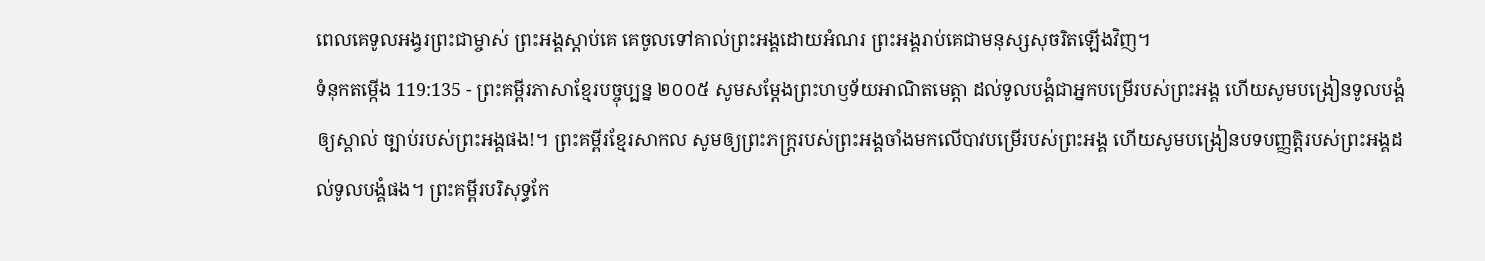ពេលគេទូលអង្វរព្រះជាម្ចាស់ ព្រះអង្គស្ដាប់គេ គេចូលទៅគាល់ព្រះអង្គដោយអំណរ ព្រះអង្គរាប់គេជាមនុស្សសុចរិតឡើងវិញ។
ទំនុកតម្កើង 119:135 - ព្រះគម្ពីរភាសាខ្មែរបច្ចុប្បន្ន ២០០៥ សូមសម្តែងព្រះហឫទ័យអាណិតមេត្តា ដល់ទូលបង្គំជាអ្នកបម្រើរបស់ព្រះអង្គ ហើយសូមបង្រៀនទូលបង្គំឲ្យស្គាល់ ច្បាប់របស់ព្រះអង្គផង!។ ព្រះគម្ពីរខ្មែរសាកល សូមឲ្យព្រះភក្ត្ររបស់ព្រះអង្គចាំងមកលើបាវបម្រើរបស់ព្រះអង្គ ហើយសូមបង្រៀនបទបញ្ញត្តិរបស់ព្រះអង្គដល់ទូលបង្គំផង។ ព្រះគម្ពីរបរិសុទ្ធកែ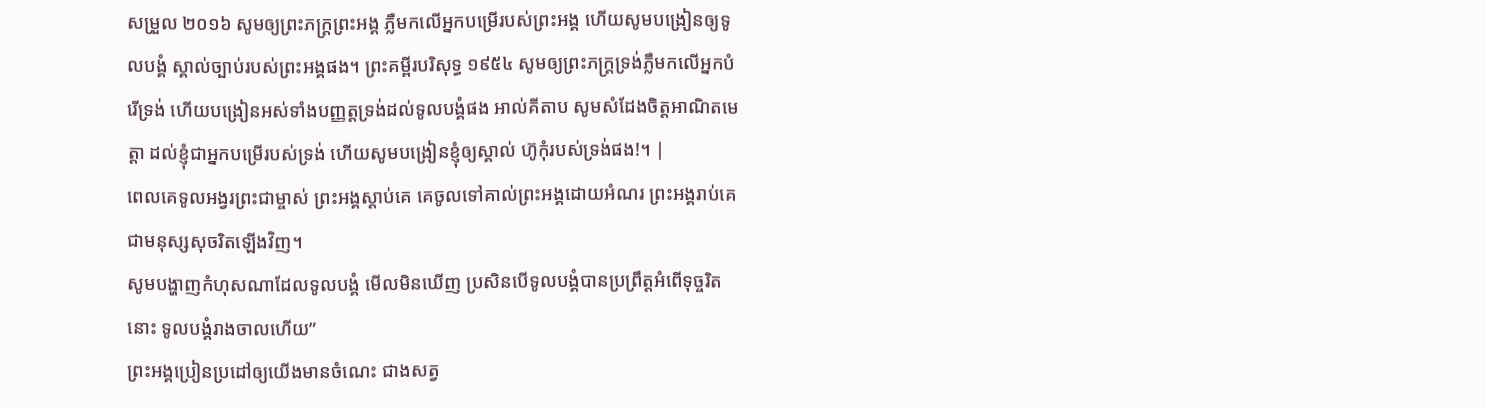សម្រួល ២០១៦ សូមឲ្យព្រះភក្ត្រព្រះអង្គ ភ្លឺមកលើអ្នកបម្រើរបស់ព្រះអង្គ ហើយសូមបង្រៀនឲ្យទូលបង្គំ ស្គាល់ច្បាប់របស់ព្រះអង្គផង។ ព្រះគម្ពីរបរិសុទ្ធ ១៩៥៤ សូមឲ្យព្រះភក្ត្រទ្រង់ភ្លឺមកលើអ្នកបំរើទ្រង់ ហើយបង្រៀនអស់ទាំងបញ្ញត្តទ្រង់ដល់ទូលបង្គំផង អាល់គីតាប សូមសំដែងចិត្តអាណិតមេត្តា ដល់ខ្ញុំជាអ្នកបម្រើរបស់ទ្រង់ ហើយសូមបង្រៀនខ្ញុំឲ្យស្គាល់ ហ៊ូកុំរបស់ទ្រង់ផង!។ |
ពេលគេទូលអង្វរព្រះជាម្ចាស់ ព្រះអង្គស្ដាប់គេ គេចូលទៅគាល់ព្រះអង្គដោយអំណរ ព្រះអង្គរាប់គេជាមនុស្សសុចរិតឡើងវិញ។
សូមបង្ហាញកំហុសណាដែលទូលបង្គំ មើលមិនឃើញ ប្រសិនបើទូលបង្គំបានប្រព្រឹត្តអំពើទុច្ចរិតនោះ ទូលបង្គំរាងចាលហើយ”
ព្រះអង្គប្រៀនប្រដៅឲ្យយើងមានចំណេះ ជាងសត្វ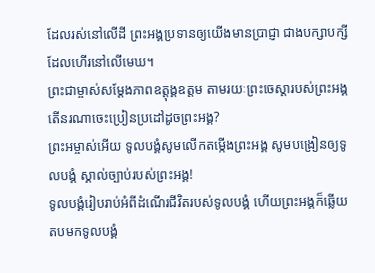ដែលរស់នៅលើដី ព្រះអង្គប្រទានឲ្យយើងមានប្រាជ្ញា ជាងបក្សាបក្សីដែលហើរនៅលើមេឃ។
ព្រះជាម្ចាស់សម្តែងភាពឧត្តុង្គឧត្ដម តាមរយៈព្រះចេស្ដារបស់ព្រះអង្គ តើនរណាចេះប្រៀនប្រដៅដូចព្រះអង្គ?
ព្រះអម្ចាស់អើយ ទូលបង្គំសូមលើកតម្កើងព្រះអង្គ សូមបង្រៀនឲ្យទូលបង្គំ ស្គាល់ច្បាប់របស់ព្រះអង្គ!
ទូលបង្គំរៀបរាប់អំពីដំណើរជីវិតរបស់ទូលបង្គំ ហើយព្រះអង្គក៏ឆ្លើយតបមកទូលបង្គំ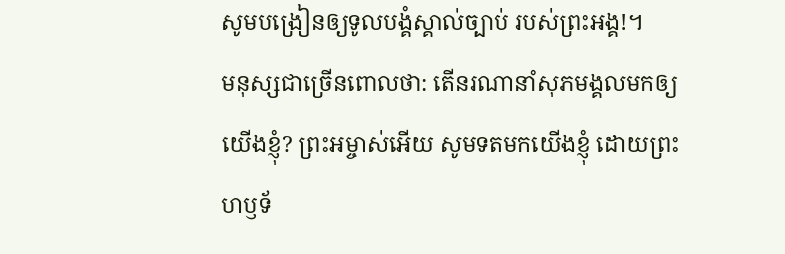សូមបង្រៀនឲ្យទូលបង្គំស្គាល់ច្បាប់ របស់ព្រះអង្គ!។
មនុស្សជាច្រើនពោលថា: តើនរណានាំសុភមង្គលមកឲ្យយើងខ្ញុំ? ព្រះអម្ចាស់អើយ សូមទតមកយើងខ្ញុំ ដោយព្រះហឫទ័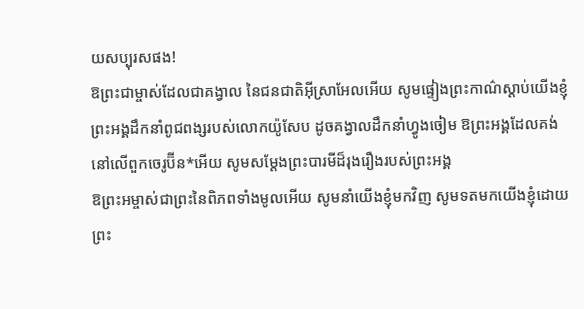យសប្បុរសផង!
ឱព្រះជាម្ចាស់ដែលជាគង្វាល នៃជនជាតិអ៊ីស្រាអែលអើយ សូមផ្ទៀងព្រះកាណ៌ស្ដាប់យើងខ្ញុំ ព្រះអង្គដឹកនាំពូជពង្សរបស់លោកយ៉ូសែប ដូចគង្វាលដឹកនាំហ្វូងចៀម ឱព្រះអង្គដែលគង់នៅលើពួកចេរូប៊ីន*អើយ សូមសម្តែងព្រះបារមីដ៏រុងរឿងរបស់ព្រះអង្គ
ឱព្រះអម្ចាស់ជាព្រះនៃពិភពទាំងមូលអើយ សូមនាំយើងខ្ញុំមកវិញ សូមទតមកយើងខ្ញុំដោយព្រះ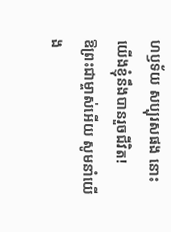ហឫទ័យ សប្បុរសផង នោះយើងខ្ញុំនឹងបានរួចជីវិត!
ឱព្រះជាម្ចាស់អើយ សូមនាំយើង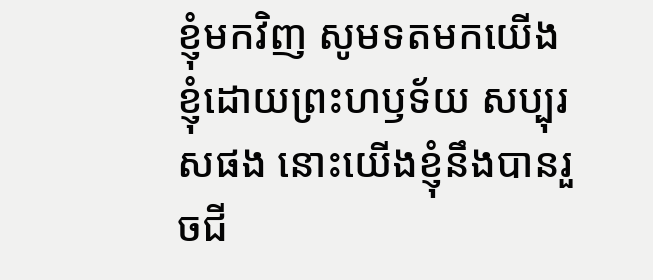ខ្ញុំមកវិញ សូមទតមកយើងខ្ញុំដោយព្រះហឫទ័យ សប្បុរសផង នោះយើងខ្ញុំនឹងបានរួចជី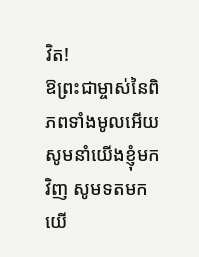វិត!
ឱព្រះជាម្ចាស់នៃពិភពទាំងមូលអើយ សូមនាំយើងខ្ញុំមកវិញ សូមទតមកយើ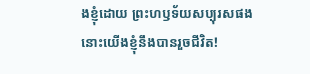ងខ្ញុំដោយ ព្រះហឫទ័យសប្បុរសផង នោះយើងខ្ញុំនឹងបានរួចជីវិត!